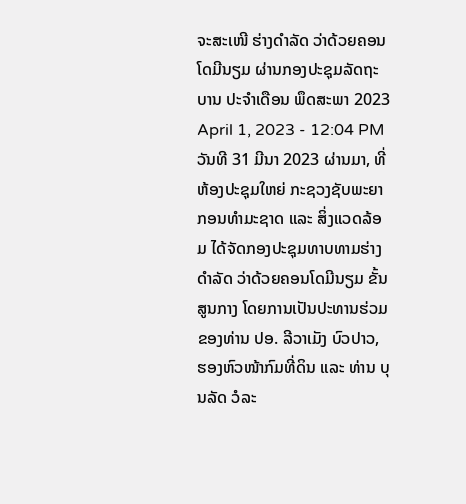ຈະສະເໜີ ຮ່າງດໍາລັດ ວ່າດ້ວຍຄອນໂດມີນຽມ ຜ່ານກອງປະຊຸມລັດຖະບານ ປະຈໍາເດືອນ ພຶດສະພາ 2023
April 1, 2023 - 12:04 PM
ວັນທີ 31 ມີນາ 2023 ຜ່ານມາ, ທີ່ຫ້ອງປະຊຸມໃຫຍ່ ກະຊວງຊັບພະຍາກອນທໍາມະຊາດ ແລະ ສິ່ງແວດລ້ອມ ໄດ້ຈັດກອງປະຊຸມທາບທາມຮ່າງດໍາລັດ ວ່າດ້ວຍຄອນໂດມີນຽມ ຂັ້ນສູນກາງ ໂດຍການເປັນປະທານຮ່ວມຂອງທ່ານ ປອ. ລີວາເມັງ ບົວປາວ, ຮອງຫົວໜ້າກົມທີ່ດິນ ແລະ ທ່ານ ບຸນລັດ ວໍລະ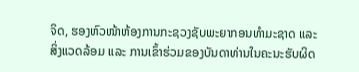ຈິດ, ຮອງຫົວໜ້າຫ້ອງການກະຊວງຊັບພະຍາກອນທໍາມະຊາດ ແລະ ສິ່ງແວດລ້ອມ ແລະ ການເຂົ້າຮ່ວມຂອງບັນດາທ່ານໃນຄະນະຮັບຜິດ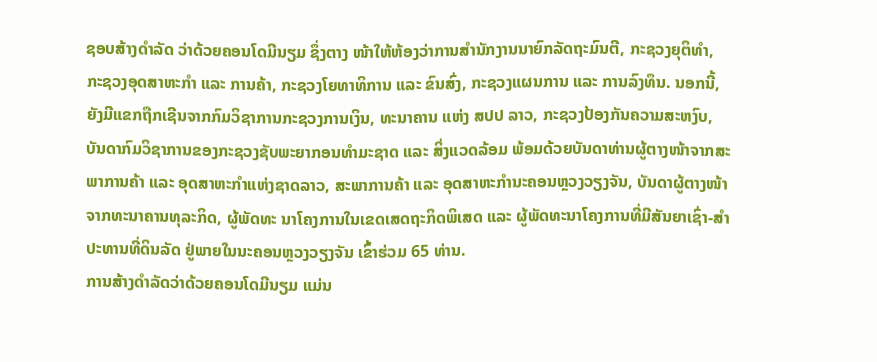ຊອບສ້າງດໍາລັດ ວ່າດ້ວຍຄອນໂດມີນຽມ ຊຶ່ງຕາງ ໜ້າໃຫ້ຫ້ອງວ່າການສໍານັກງານນາຍົກລັດຖະມົນຕີ, ກະຊວງຍຸຕິທໍາ, ກະຊວງອຸດສາຫະກໍາ ແລະ ການຄ້າ, ກະຊວງໂຍທາທິການ ແລະ ຂົນສົ່ງ, ກະຊວງແຜນການ ແລະ ການລົງທຶນ. ນອກນີ້, ຍັງມີແຂກຖືກເຊີນຈາກກົມວິຊາການກະຊວງການເງິນ, ທະນາຄານ ແຫ່ງ ສປປ ລາວ, ກະຊວງປ້ອງກັນຄວາມສະຫງົບ, ບັນດາກົມວິຊາການຂອງກະຊວງຊັບພະຍາກອນທໍາມະຊາດ ແລະ ສິ່ງແວດລ້ອມ ພ້ອມດ້ວຍບັນດາທ່ານຜູ້ຕາງໜ້າຈາກສະພາການຄ້າ ແລະ ອຸດສາຫະກໍາແຫ່ງຊາດລາວ, ສະພາການຄ້າ ແລະ ອຸດສາຫະກໍານະຄອນຫຼວງວຽງຈັນ, ບັນດາຜູ້ຕາງໜ້າຈາກທະນາຄານທຸລະກິດ, ຜູ້ພັດທະ ນາໂຄງການໃນເຂດເສດຖະກິດພິເສດ ແລະ ຜູ້ພັດທະນາໂຄງການທີ່ມີສັນຍາເຊົ່າ-ສໍາປະທານທີ່ດິນລັດ ຢູ່ພາຍໃນນະຄອນຫຼວງວຽງຈັນ ເຂົ້າຮ່ວມ 65 ທ່ານ.
ການສ້າງດໍາລັດວ່າດ້ວຍຄອນໂດມີນຽມ ແມ່ນ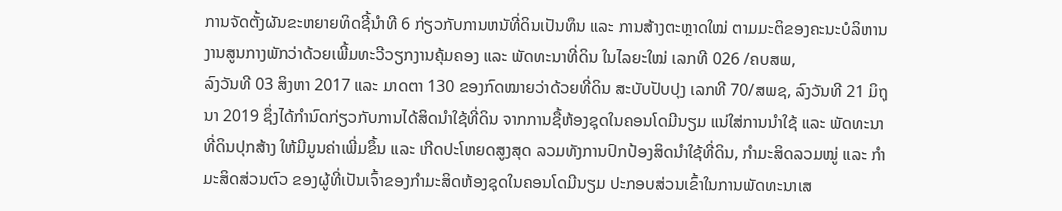ການຈັດຕັ້ງຜັນຂະຫຍາຍທິດຊີ້ນໍາທີ 6 ກ່ຽວກັບການຫນັທີ່ດິນເປັນທຶນ ແລະ ການສ້າງຕະຫຼາດໃໝ່ ຕາມມະຕິຂອງຄະນະບໍລິຫານງານສູນກາງພັກວ່າດ້ວຍເພີ້ມທະວີວຽກງານຄຸ້ມຄອງ ແລະ ພັດທະນາທີ່ດິນ ໃນໄລຍະໃໝ່ ເລກທີ 026 /ຄບສພ,
ລົງວັນທີ 03 ສິງຫາ 2017 ແລະ ມາດຕາ 130 ຂອງກົດໝາຍວ່າດ້ວຍທີ່ດິນ ສະບັບປັບປຸງ ເລກທີ 70/ສພຊ, ລົງວັນທີ 21 ມິຖຸນາ 2019 ຊຶ່ງໄດ້ກໍານົດກ່ຽວກັບການໄດ້ສິດນໍາໃຊ້ທີ່ດິນ ຈາກການຊື້ຫ້ອງຊຸດໃນຄອນໂດມີນຽມ ແນ່ໃສ່ການນຳໃຊ້ ແລະ ພັດທະນາທີ່ດິນປຸກສ້າງ ໃຫ້ມີມູນຄ່າເພີ່ມຂຶ້ນ ແລະ ເກີດປະໂຫຍດສູງສຸດ ລວມທັງການປົກປ້ອງສິດນຳໃຊ້ທີ່ດິນ, ກຳມະສິດລວມໝູ່ ແລະ ກຳມະສິດສ່ວນຕົວ ຂອງຜູ້ທີ່ເປັນເຈົ້າຂອງກຳມະສິດຫ້ອງຊຸດໃນຄອນໂດມີນຽມ ປະກອບສ່ວນເຂົ້າໃນການພັດທະນາເສ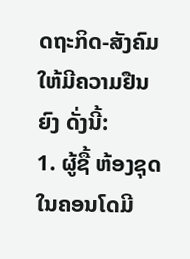ດຖະກິດ-ສັງຄົມ ໃຫ້ມີຄວາມຢືນຍົງ ດັ່ງນີ້:
1. ຜູ້ຊື້ ຫ້ອງຊຸດໃນຄອນໂດມີ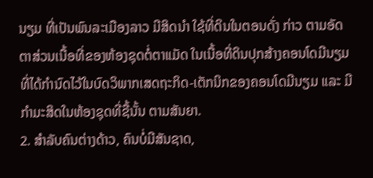ນຽມ ທີ່ເປັນພົນລະເມືອງລາວ ມີສິດນໍາ ໃຊ້ທີ່ດິນໃນຕອນດັ່ງ ກ່າວ ຕາມອັດຕາສ່ວນເນື້ອທີ່ຂອງຫ້ອງຊຸດຕໍ່ຕາແມັດ ໃນເນື້ອທີ່ດິນປຸກສ້າງຄອນໂດມີນຽມ ທີ່ໄດ້ກໍານົດໄວ້ໃນບົດວິພາກເສດຖະກິດ-ເຕັກນິກຂອງຄອນໂດມີນຽມ ແລະ ມີກໍາມະສິດໃນຫ້ອງຊຸດທີ່ຊື້ນັ້ນ ຕາມສັນຍາ.
2. ສໍາລັບຄົນຕ່າງດ້າວ, ຄົນບໍ່ມີສັນຊາດ,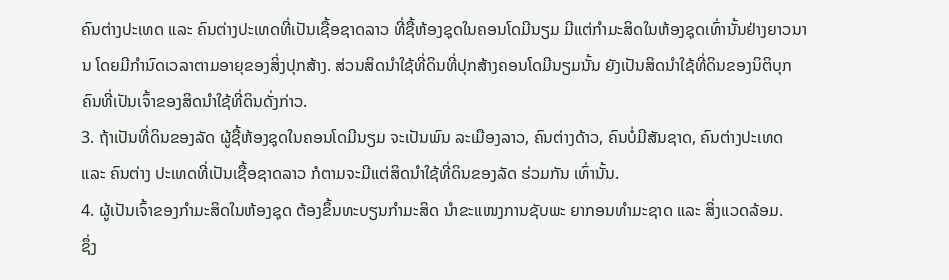ຄົນຕ່າງປະເທດ ແລະ ຄົນຕ່າງປະເທດທີ່ເປັນເຊື້ອຊາດລາວ ທີ່ຊື້ຫ້ອງຊຸດໃນຄອນໂດມີນຽມ ມີແຕ່ກຳມະສິດໃນຫ້ອງຊຸດເທົ່ານັ້ນຢ່າງຍາວນານ ໂດຍມີກຳນົດເວລາຕາມອາຍຸຂອງສິ່ງປຸກສ້າງ. ສ່ວນສິດນຳໃຊ້ທີ່ດິນທີ່ປຸກສ້າງຄອນໂດມີນຽມນັ້ນ ຍັງເປັນສິດນຳໃຊ້ທີ່ດິນຂອງນິຕິບຸກຄົນທີ່ເປັນເຈົ້າຂອງສິດນຳໃຊ້ທີ່ດິນດັ່ງກ່າວ.
3. ຖ້າເປັນທີ່ດິນຂອງລັດ ຜູ້ຊື້ຫ້ອງຊຸດໃນຄອນໂດມີນຽມ ຈະເປັນພົນ ລະເມືອງລາວ, ຄົນຕ່າງດ້າວ, ຄົນບໍ່ມີສັນຊາດ, ຄົນຕ່າງປະເທດ ແລະ ຄົນຕ່າງ ປະເທດທີ່ເປັນເຊື້ອຊາດລາວ ກໍຕາມຈະມີແຕ່ສິດນໍາໃຊ້ທີ່ດິນຂອງລັດ ຮ່ວມກັນ ເທົ່ານັ້ນ.
4. ຜູ້ເປັນເຈົ້າຂອງກໍາມະສິດໃນຫ້ອງຊຸດ ຕ້ອງຂຶ້ນທະບຽນກໍາມະສິດ ນໍາຂະແໜງການຊັບພະ ຍາກອນທໍາມະຊາດ ແລະ ສິ່ງແວດລ້ອມ.
ຊຶ່ງ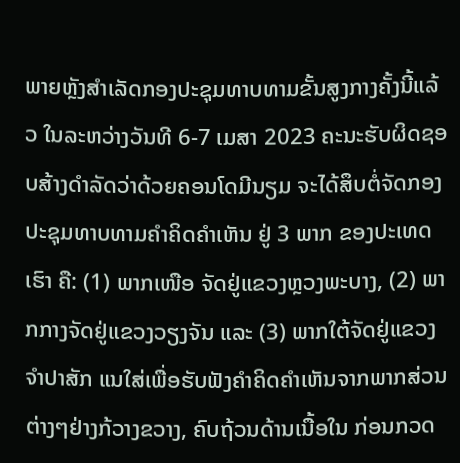ພາຍຫຼັງສໍາເລັດກອງປະຊຸມທາບທາມຂັ້ນສູງກາງຄັ້ງນີ້ແລ້ວ ໃນລະຫວ່າງວັນທີ 6-7 ເມສາ 2023 ຄະນະຮັບຜິດຊອບສ້າງດໍາລັດວ່າດ້ວຍຄອນໂດມີນຽມ ຈະໄດ້ສຶບຕໍ່ຈັດກອງປະຊຸມທາບທາມຄໍາຄິດຄໍາເຫັນ ຢູ່ 3 ພາກ ຂອງປະເທດເຮົາ ຄື: (1) ພາກເໜືອ ຈັດຢູ່ແຂວງຫຼວງພະບາງ, (2) ພາກກາງຈັດຢູ່ແຂວງວຽງຈັນ ແລະ (3) ພາກໃຕ້ຈັດຢູ່ແຂວງຈໍາປາສັກ ແນໃສ່ເພື່ອຮັບຟັງຄໍາຄິດຄໍາເຫັນຈາກພາກສ່ວນຕ່າງໆຢ່າງກ້ວາງຂວາງ, ຄົບຖ້ວນດ້ານເນື້ອໃນ ກ່ອນກວດ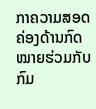ກາຄວາມສອດຄ່ອງດ້ານກົດໝາຍຮ່ວມກັບກົມ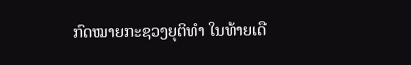ກົດໝາຍກະຊວງຍຸຕິທໍາ ໃນທ້າຍເດື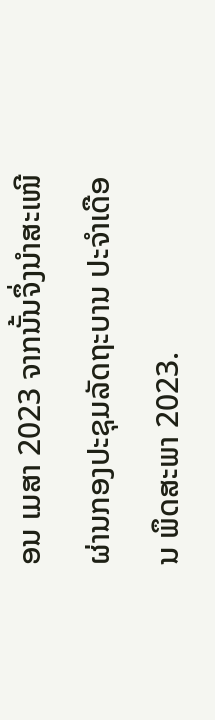ອນ ເມສາ 2023 ຈາກນັ້ນຈຶ່ງນໍາສະເໜີຜ່ານກອງປະຊຸມລັດຖະບານ ປະຈໍາເດືອນ ພຶດສະພາ 2023.